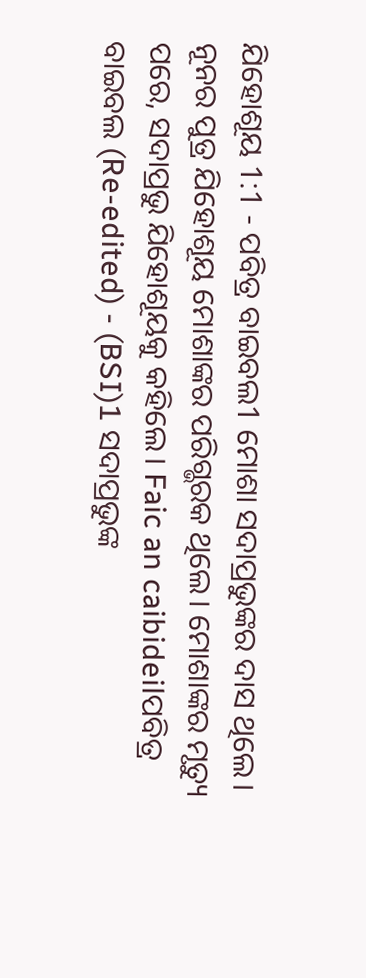ଯିହୋଶୂୟ 1:1 - ପବିତ୍ର ବାଇବଲ1 ମୋଶା ସଦାପ୍ରଭୁଙ୍କର ଦାସ ଥିଲେ। ନୂନର ପୁତ୍ର ଯିହୋଶୂୟ ମୋଶାଙ୍କର ପରିଗ୍ଭରକ ଥିଲେ। ମୋଶାଙ୍କର ମୃତ୍ୟୁ ପରେ, ସଦାପ୍ରଭୁ ଯିହୋଶୂୟକୁ କହିଲେ। Faic an caibideilପବିତ୍ର ବାଇବଲ (Re-edited) - (BSI)1 ସଦାପ୍ରଭୁଙ୍କ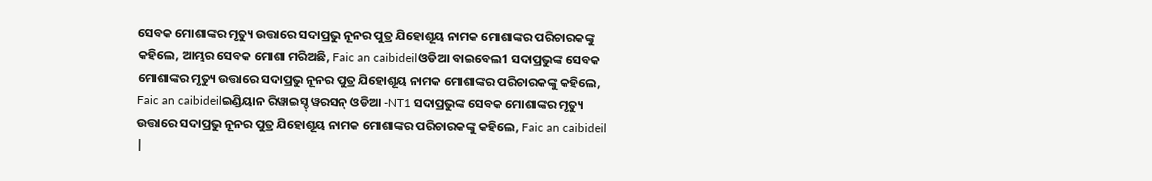ସେବକ ମୋଶାଙ୍କର ମୃତ୍ୟୁ ଉତ୍ତାରେ ସଦାପ୍ରଭୁ ନୂନର ପୁତ୍ର ଯିହୋଶୂୟ ନାମକ ମୋଶାଙ୍କର ପରିଚାରକଙ୍କୁ କହିଲେ, ଆମ୍ଭର ସେବକ ମୋଶା ମରିଅଛି, Faic an caibideilଓଡିଆ ବାଇବେଲ1 ସଦାପ୍ରଭୁଙ୍କ ସେବକ ମୋଶାଙ୍କର ମୃତ୍ୟୁ ଉତ୍ତାରେ ସଦାପ୍ରଭୁ ନୂନର ପୁତ୍ର ଯିହୋଶୂୟ ନାମକ ମୋଶାଙ୍କର ପରିଚାରକଙ୍କୁ କହିଲେ, Faic an caibideilଇଣ୍ଡିୟାନ ରିୱାଇସ୍ଡ୍ ୱରସନ୍ ଓଡିଆ -NT1 ସଦାପ୍ରଭୁଙ୍କ ସେବକ ମୋଶାଙ୍କର ମୃତ୍ୟୁ ଉତ୍ତାରେ ସଦାପ୍ରଭୁ ନୂନର ପୁତ୍ର ଯିହୋଶୂୟ ନାମକ ମୋଶାଙ୍କର ପରିଚାରକଙ୍କୁ କହିଲେ, Faic an caibideil |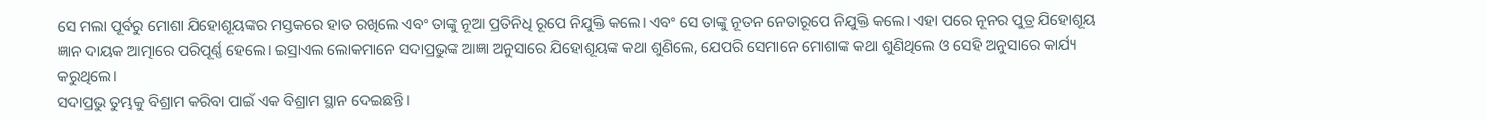ସେ ମଲା ପୂର୍ବରୁ ମୋଶା ଯିହୋଶୂୟଙ୍କର ମସ୍ତକରେ ହାତ ରଖିଲେ ଏବଂ ତାଙ୍କୁ ନୂଆ ପ୍ରତିନିଧି ରୂପେ ନିଯୁକ୍ତି କଲେ। ଏବଂ ସେ ତାଙ୍କୁ ନୂତନ ନେତାରୂପେ ନିଯୁକ୍ତି କଲେ। ଏହା ପରେ ନୂନର ପୁତ୍ର ଯିହୋଶୂୟ ଜ୍ଞାନ ଦାୟକ ଆତ୍ମାରେ ପରିପୂର୍ଣ୍ଣ ହେଲେ। ଇସ୍ରାଏଲ ଲୋକମାନେ ସଦାପ୍ରଭୁଙ୍କ ଆଜ୍ଞା ଅନୁସାରେ ଯିହୋଶୂୟଙ୍କ କଥା ଶୁଣିଲେ, ଯେପରି ସେମାନେ ମୋଶାଙ୍କ କଥା ଶୁଣିଥିଲେ ଓ ସେହି ଅନୁସାରେ କାର୍ଯ୍ୟ କରୁଥିଲେ।
ସଦାପ୍ରଭୁ ତୁମ୍ଭକୁ ବିଶ୍ରାମ କରିବା ପାଇଁ ଏକ ବିଶ୍ରାମ ସ୍ଥାନ ଦେଇଛନ୍ତି।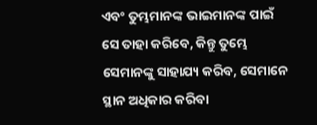ଏବଂ ତୁମ୍ଭମାନଙ୍କ ଭାଇମାନଙ୍କ ପାଇଁ ସେ ତାହା କରିବେ, କିନ୍ତୁ ତୁମ୍ଭେ ସେମାନଙ୍କୁ ସାହାଯ୍ୟ କରିବ, ସେମାନେ ସ୍ଥାନ ଅଧିକାର କରିବା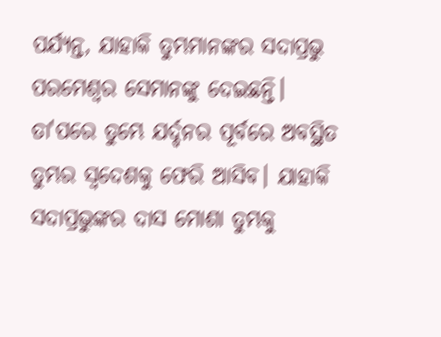ପର୍ଯ୍ୟନ୍ତ, ଯାହାକି ତୁମ୍ଭମାନଙ୍କର ସଦାପ୍ରଭୁ ପରମେଶ୍ୱର ସେମାନଙ୍କୁ ଦେଇଛନ୍ତି। ତା'ପରେ ତୁମ୍ଭେ ଯର୍ଦ୍ଦନର ପୂର୍ବରେ ଅବସ୍ଥିତ ତୁମ୍ଭର ସ୍ୱଦେଶକୁ ଫେରି ଆସିବ। ଯାହାକି ସଦାପ୍ରଭୁଙ୍କର ଦାସ ମୋଶା ତୁମ୍ଭକୁ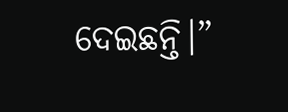ଦେଇଛନ୍ତି।”